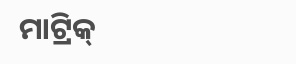ମାଟ୍ରିକ୍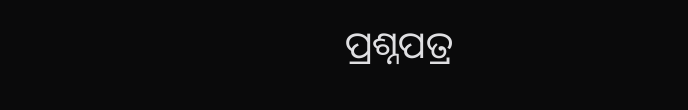ପ୍ରଶ୍ନପତ୍ର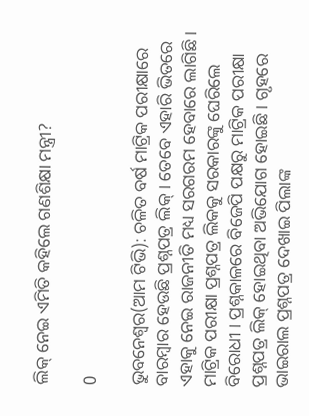ଲିକ୍ ନେଇ ଏମିତି କହିଲେ ଗଣଶିକ୍ଷା ମନ୍ତ୍ରୀ?

0

ଭୁବନେଶ୍ୱର(ଆମ ଟିଭି): ଚଳିତ ବର୍ଷ ମାଟ୍ରିକ ପରୀକ୍ଷାରେ ବାରମ୍ବାର ହେଉଛି ପ୍ରଶ୍ନପତ୍ର ଲିକ୍ । ତେବେ ଏହାରି ଭିତରେ ଏହାକୁ ନେଇ ରାଜନୀତି ମଧ୍ୟ ସରଗରମ ହେବାରେ ଲାଗିଛି । ମାଟ୍ରିକ ପରୀକ୍ଷା ପ୍ରଶ୍ନପତ୍ର ଲିକକୁ ସରକାରଙ୍କୁ ଘେରିଲେ ବିରୋଧୀ । ପ୍ରଶ୍ନକାଳରେ ବିଜେପି ପକ୍ଷରୁ ମାଟ୍ରିକ ପରୀକ୍ଷା ପ୍ରଶ୍ନପତ୍ର ଲିକ୍ ହୋଇଥିବା ଅଭିଯୋଗ ହୋଇଛି । ଗୃହରେ ଭାଇରାଲ ପ୍ରଶ୍ନପତ୍ର ଦେଖାଇ ପିଲାଙ୍କ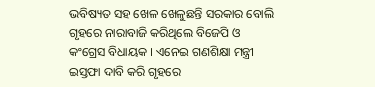ଭବିଷ୍ୟତ ସହ ଖେଳ ଖେଳୁଛନ୍ତି ସରକାର ବୋଲି ଗୃହରେ ନାରାବାଜି କରିଥିଲେ ବିଜେପି ଓ କଂଗ୍ରେସ ବିଧାୟକ । ଏନେଇ ଗଣଶିକ୍ଷା ମନ୍ତ୍ରୀ ଇସ୍ତଫା ଦାବି କରି ଗୃହରେ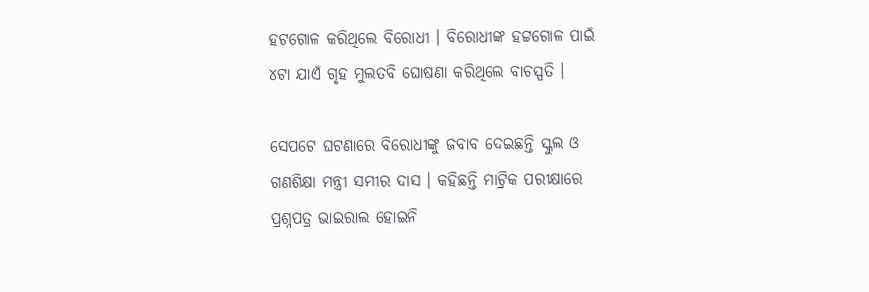ହଟଗୋଳ କରିଥିଲେ ବିରୋଧୀ । ବିରୋଧୀଙ୍କ ହଟ୍ଟଗୋଳ ପାଇଁ ୪ଟା ଯାଏଁ ଗୃହ ମୁଲତବି ଘୋଷଣା କରିଥିଲେ ବାଚସ୍ପତି ।

ସେପଟେ ଘଟଣାରେ ବିରୋଧୀଙ୍କୁ ଜବାବ ଦେଇଛନ୍ତି ସ୍କୁଲ ଓ ଗଣଶିକ୍ଷା ମନ୍ତ୍ରୀ ସମୀର ଦାସ । କହିଛନ୍ତି ମାଟ୍ରିକ ପରୀକ୍ଷାରେ ପ୍ରଶ୍ନପତ୍ର ଭାଇରାଲ ହୋଇନି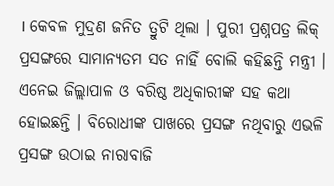। କେବଳ ମୁଦ୍ରଣ ଜନିତ ତ୍ରୁଟି ଥିଲା । ପୁରୀ ପ୍ରଶ୍ନପତ୍ର ଲିକ୍ ପ୍ରସଙ୍ଗରେ ସାମାନ୍ୟତମ ସତ ନାହିଁ ବୋଲି କହିଛନ୍ତି ମନ୍ତ୍ରୀ । ଏନେଇ ଜିଲ୍ଲାପାଳ ଓ ବରିଷ୍ଠ ଅଧିକାରୀଙ୍କ ସହ କଥା ହୋଇଛନ୍ତି । ବିରୋଧୀଙ୍କ ପାଖରେ ପ୍ରସଙ୍ଗ ନଥିବାରୁ ଏଭଳି ପ୍ରସଙ୍ଗ ଉଠାଇ ନାରାବାଜି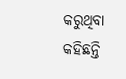କରୁଥିବା କହିଛନ୍ତି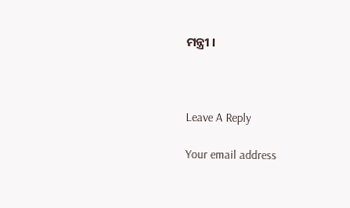ମନ୍ତ୍ରୀ ।



Leave A Reply

Your email address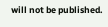will not be published.